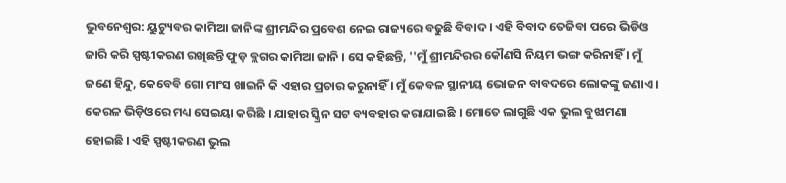ଭୁବନେଶ୍ବର: ୟୁଟ୍ୟୁବର କାମିଆ ଜାନିଙ୍କ ଶ୍ରୀମନ୍ଦିର ପ୍ରବେଶ ନେଇ ରାଜ୍ୟରେ ବଢୁଛି ବିବାଦ । ଏହି ବିବାଦ ତେଜିବା ପରେ ଭିଡିଓ ଜାରି କରି ସ୍ପଷ୍ଟୀକରଣ ରଖିଛନ୍ତି ଫୁଡ଼ ବ୍ଲଗର କାମିଆ ଜାନି । ସେ କହିଛନ୍ତି, ''ମୁଁ ଶ୍ରୀମନ୍ଦିରର କୌଣସି ନିୟମ ଭଙ୍ଗ କରିନାହିଁ । ମୁଁ ଜଣେ ହିନ୍ଦୁ, କେବେବି ଗୋ ମାଂସ ଖାଇନି କି ଏହାର ପ୍ରଚାର କରୁନାହିଁ । ମୁଁ କେବଳ ସ୍ଥାନୀୟ ଭୋଜନ ବାବଦରେ ଲୋକଙ୍କୁ ଜଣାଏ । କେରଳ ଭିଡ଼ିଓରେ ମଧ୍ୟ ସେଇୟା କରିଛି । ଯାହାର ସ୍କ୍ରିନ ସଟ ବ୍ୟବହାର କରାଯାଇଛି । ମୋତେ ଲାଗୁଛି ଏକ ଭୁଲ ବୁଝାମଣା ହୋଇଛି । ଏହି ସ୍ପଷ୍ଟୀକରଣ ଭୁଲ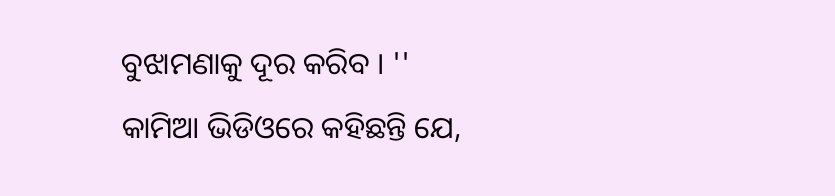ବୁଝାମଣାକୁ ଦୂର କରିବ । ''
କାମିଆ ଭିଡିଓରେ କହିଛନ୍ତି ଯେ,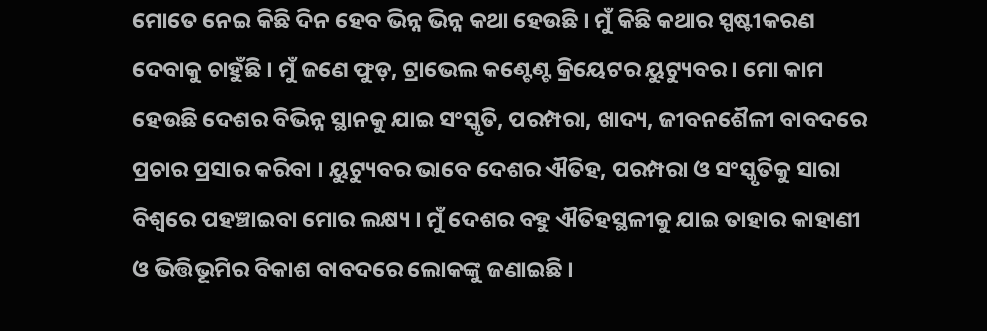ମୋତେ ନେଇ କିଛି ଦିନ ହେବ ଭିନ୍ନ ଭିନ୍ନ କଥା ହେଉଛି । ମୁଁ କିଛି କଥାର ସ୍ପଷ୍ଟୀକରଣ ଦେବାକୁ ଚାହୁଁଛି । ମୁଁ ଜଣେ ଫୁଡ଼, ଟ୍ରାଭେଲ କଣ୍ଟେଣ୍ଟ କ୍ରିୟେଟର ୟୁଟ୍ୟୁବର । ମୋ କାମ ହେଉଛି ଦେଶର ବିଭିନ୍ନ ସ୍ଥାନକୁ ଯାଇ ସଂସ୍କୃତି, ପରମ୍ପରା, ଖାଦ୍ୟ, ଜୀବନଶୈଳୀ ବାବଦରେ ପ୍ରଚାର ପ୍ରସାର କରିବା । ୟୁଟ୍ୟୁବର ଭାବେ ଦେଶର ଐତିହ, ପରମ୍ପରା ଓ ସଂସ୍କୃତିକୁ ସାରା ବିଶ୍ଵରେ ପହଞ୍ଚାଇବା ମୋର ଲକ୍ଷ୍ୟ । ମୁଁ ଦେଶର ବହୁ ଐତିହସ୍ଥଳୀକୁ ଯାଇ ତାହାର କାହାଣୀ ଓ ଭିତ୍ତିଭୂମିର ବିକାଶ ବାବଦରେ ଲୋକଙ୍କୁ ଜଣାଇଛି ।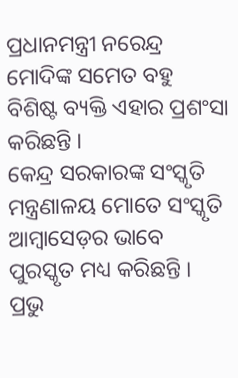ପ୍ରଧାନମନ୍ତ୍ରୀ ନରେନ୍ଦ୍ର ମୋଦିଙ୍କ ସମେତ ବହୁ ବିଶିଷ୍ଟ ବ୍ୟକ୍ତି ଏହାର ପ୍ରଶଂସା କରିଛନ୍ତି ।
କେନ୍ଦ୍ର ସରକାରଙ୍କ ସଂସ୍କୃତି ମନ୍ତ୍ରଣାଳୟ ମୋତେ ସଂସ୍କୃତି ଆମ୍ବାସେଡ଼ର ଭାବେ ପୁରସ୍କୃତ ମଧ୍ୟ କରିଛନ୍ତି । ପ୍ରଭୁ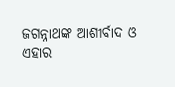ଜଗନ୍ନାଥଙ୍କ ଆଶୀର୍ବାଦ ଓ ଏହାର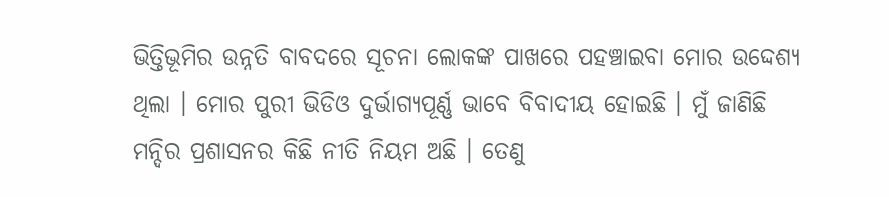ଭିତ୍ତିଭୂମିର ଉନ୍ନତି ବାବଦରେ ସୂଚନା ଲୋକଙ୍କ ପାଖରେ ପହଞ୍ଚାଇବା ମୋର ଉଦ୍ଦେଶ୍ୟ ଥିଲା । ମୋର ପୁରୀ ଭିଡିଓ ଦୁର୍ଭାଗ୍ୟପୂର୍ଣ୍ଣ ଭାବେ ବିବାଦୀୟ ହୋଇଛି । ମୁଁ ଜାଣିଛି ମନ୍ଦିର ପ୍ରଶାସନର କିଛି ନୀତି ନିୟମ ଅଛି । ତେଣୁ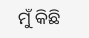ମୁଁ କିଛି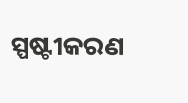ସ୍ପଷ୍ଟୀକରଣ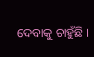ଦେବାକୁ ଚାହୁଁଛି ।